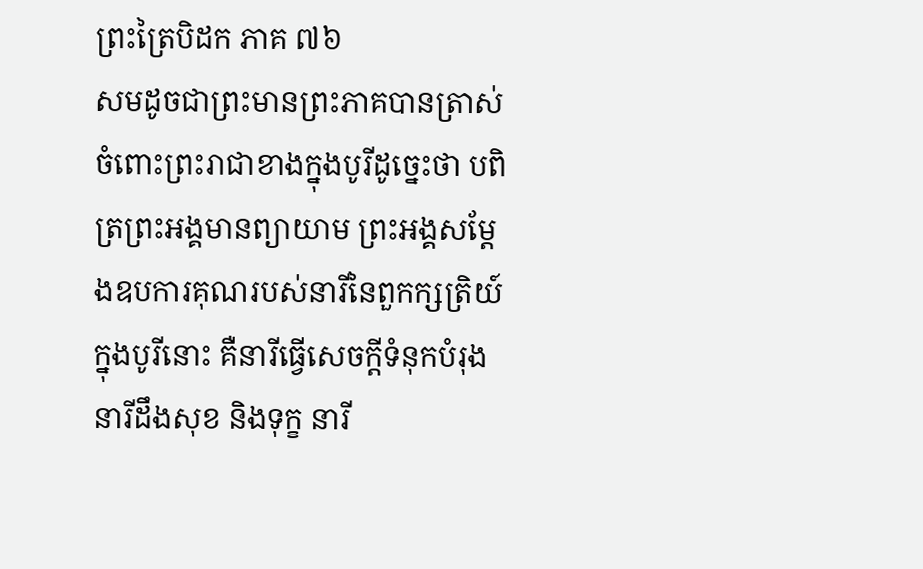ព្រះត្រៃបិដក ភាគ ៧៦
សមដូចជាព្រះមានព្រះភាគបានត្រាស់ចំពោះព្រះរាជាខាងក្នុងបូរីដូច្នេះថា បពិត្រព្រះអង្គមានព្យាយាម ព្រះអង្គសម្ដែងឧបការគុណរបស់នារីនៃពួកក្សត្រិយ៍ក្នុងបូរីនោះ គឺនារីធ្វើសេចក្ដីទំនុកបំរុង នារីដឹងសុខ និងទុក្ខ នារី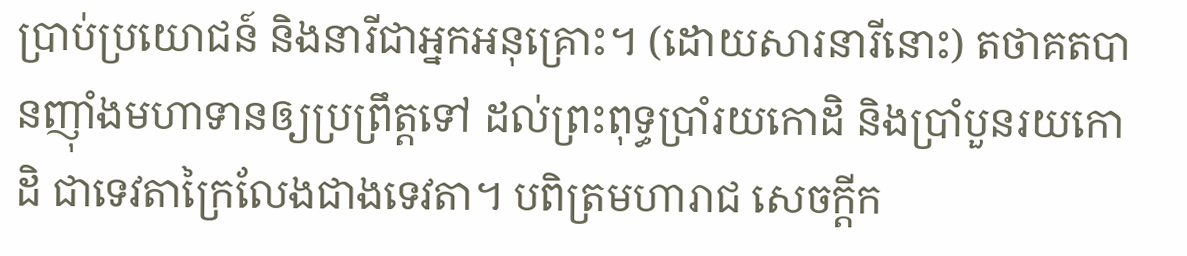ប្រាប់ប្រយោជន៍ និងនារីជាអ្នកអនុគ្រោះ។ (ដោយសារនារីនោះ) តថាគតបានញ៉ាំងមហាទានឲ្យប្រព្រឹត្តទៅ ដល់ព្រះពុទ្ធប្រាំរយកោដិ និងប្រាំបួនរយកោដិ ជាទេវតាក្រៃលែងជាងទេវតា។ បពិត្រមហារាជ សេចក្ដីក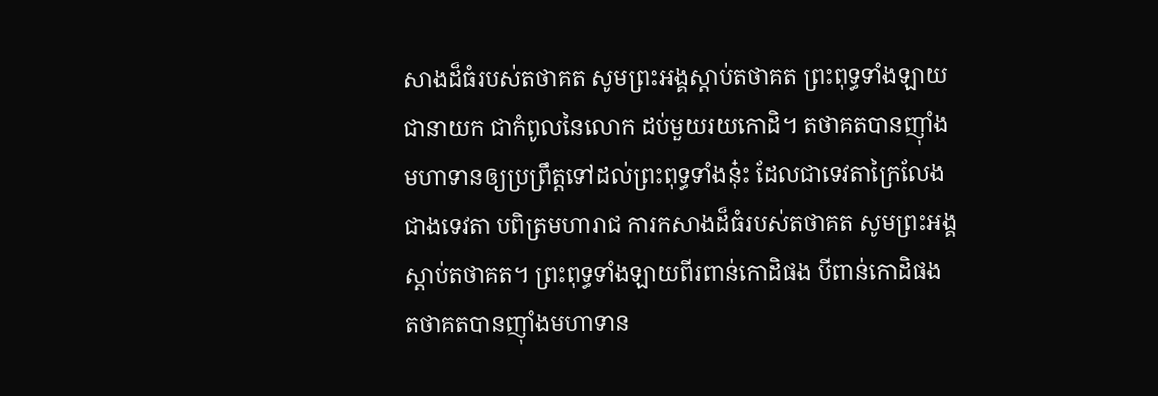សាងដ៏ធំរបស់តថាគត សូមព្រះអង្គស្ដាប់តថាគត ព្រះពុទ្ធទាំងឡាយជានាយក ជាកំពូលនៃលោក ដប់មួយរយកោដិ។ តថាគតបានញ៉ាំងមហាទានឲ្យប្រព្រឹត្តទៅដល់ព្រះពុទ្ធទាំងនុ៎ះ ដែលជាទេវតាក្រៃលែងជាងទេវតា បពិត្រមហារាជ ការកសាងដ៏ធំរបស់តថាគត សូមព្រះអង្គស្ដាប់តថាគត។ ព្រះពុទ្ធទាំងឡាយពីរពាន់កោដិផង បីពាន់កោដិផង តថាគតបានញ៉ាំងមហាទាន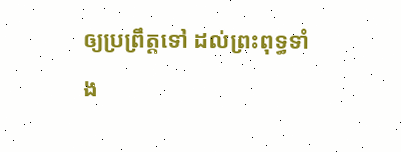ឲ្យប្រព្រឹត្តទៅ ដល់ព្រះពុទ្ធទាំង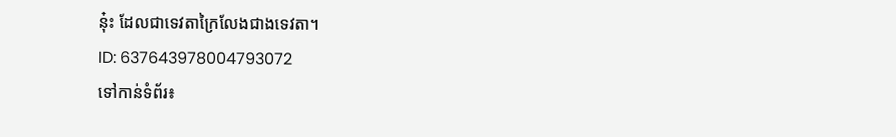នុ៎ះ ដែលជាទេវតាក្រៃលែងជាងទេវតា។
ID: 637643978004793072
ទៅកាន់ទំព័រ៖